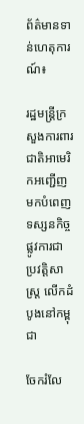ព័ត៌មានទាន់ហេតុការណ៍៖

រដ្ឋមន្ត្រីក្រសួងការពារជាតិអាមេរិកអញ្ជើញមកបំពេញទស្សនកិច្ចផ្លូវការជាប្រវត្តិសាស្ត្រ លើកដំបូងនៅកម្ពុជា

ចែករំលែ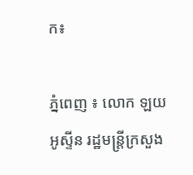ក៖

ភ្នំពេញ ៖ លោក ឡយ អូស្ទីន រដ្ឋមន្ត្រីក្រសួង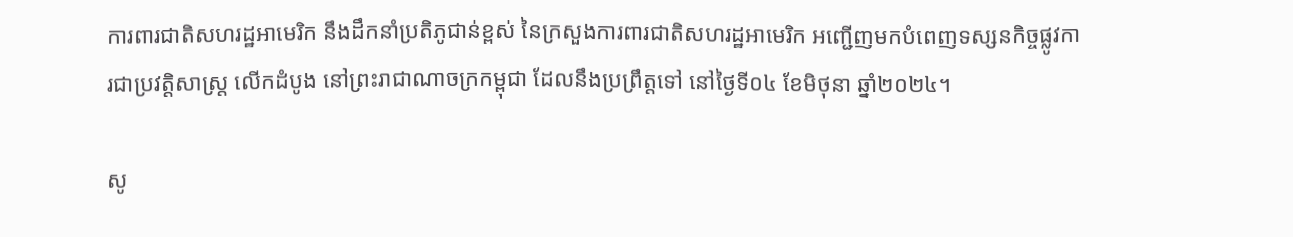ការពារជាតិសហរដ្ឋអាមេរិក នឹងដឹកនាំប្រតិភូជាន់ខ្ពស់ នៃក្រសួងការពារជាតិសហរដ្ឋអាមេរិក អញ្ជើញមកបំពេញទស្សនកិច្ចផ្លូវការជាប្រវត្តិសាស្ត្រ លើកដំបូង នៅព្រះរាជាណាចក្រកម្ពុជា ដែលនឹងប្រព្រឹត្តទៅ នៅថ្ងៃទី០៤ ខែមិថុនា ឆ្នាំ២០២៤។

សូ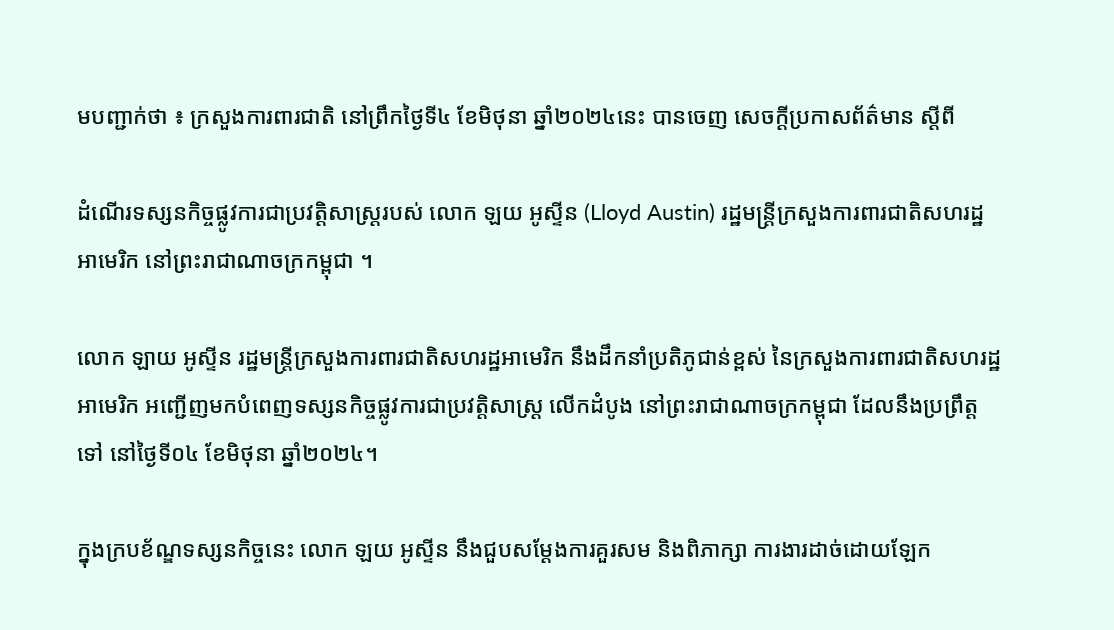មបញ្ជាក់ថា ៖ ក្រសួងការពារជាតិ នៅព្រឹកថ្ងៃទី៤ ខែមិថុនា ឆ្នាំ២០២៤នេះ បានចេញ សេចក្តីប្រកាសព័ត៌មាន ស្តីពី

ដំណើរទស្សនកិច្ចផ្លូវការជាប្រវត្តិសាស្ត្ររបស់ លោក ឡយ អូស្ទីន (Lloyd Austin) រដ្ឋមន្ត្រីក្រសួងការពារជាតិសហរដ្ឋអាមេរិក នៅព្រះរាជាណាចក្រកម្ពុជា ។

លោក ឡាយ អូស្ទីន រដ្ឋមន្ត្រីក្រសួងការពារជាតិសហរដ្ឋអាមេរិក នឹងដឹកនាំប្រតិភូជាន់ខ្ពស់ នៃក្រសួងការពារជាតិសហរដ្ឋអាមេរិក អញ្ជើញមកបំពេញទស្សនកិច្ចផ្លូវការជាប្រវត្តិសាស្ត្រ លើកដំបូង នៅព្រះរាជាណាចក្រកម្ពុជា ដែលនឹងប្រព្រឹត្តទៅ នៅថ្ងៃទី០៤ ខែមិថុនា ឆ្នាំ២០២៤។

ក្នុងក្របខ័ណ្ឌទស្សនកិច្ចនេះ លោក ឡយ អូស្ទីន នឹងជួបសម្តែងការគួរសម និងពិភាក្សា ការងារដាច់ដោយឡែក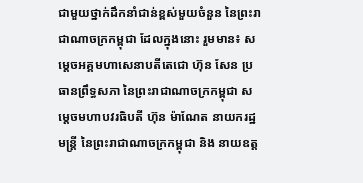ជាមួយថ្នាក់ដឹកនាំជាន់ខ្ពស់មួយចំនួន នៃព្រះរាជាណាចក្រកម្ពុជា ដែលក្នុងនោះ រួមមាន៖ សម្តេចអគ្គមហាសេនាបតីតេជោ ហ៊ុន សែន ប្រធានព្រឹទ្ធសភា នៃព្រះរាជាណាចក្រកម្ពុជា សម្តេចមហាបវរធិបតី ហ៊ុន ម៉ាណែត នាយករដ្ឋមន្ត្រី នៃព្រះរាជាណាចក្រកម្ពុជា និង នាយឧត្ត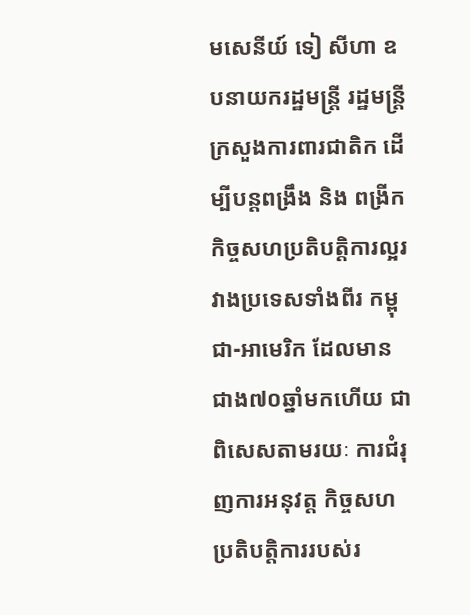មសេនីយ៍ ទៀ សីហា ឧបនាយករដ្ឋមន្ត្រី រដ្ឋមន្ត្រីក្រសួងការពារជាតិក ដើម្បីបន្តពង្រឹង និង ពង្រីកកិច្ចសហប្រតិបត្តិការល្អរវាងប្រទេសទាំងពីរ កម្ពុជា-អាមេរិក ដែលមានជាង៧០ឆ្នាំមកហើយ ជាពិសេសតាមរយៈ ការជំរុញការអនុវត្ត កិច្ចសហប្រតិបត្តិការរបស់រ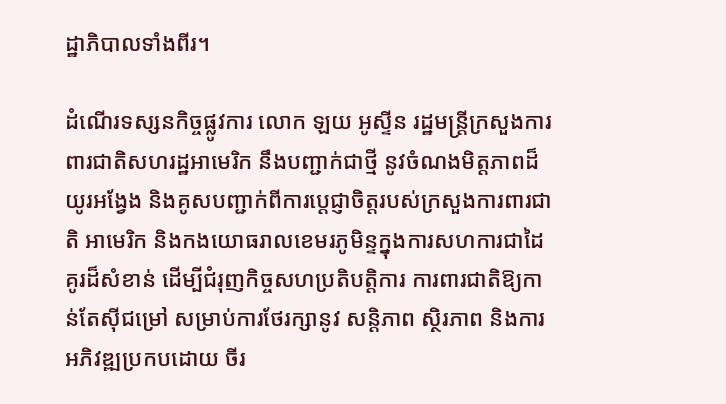ដ្ឋាភិបាលទាំងពីរ។

ដំណើរទស្សនកិច្ចផ្លូវការ លោក ឡយ អូស្ទីន រដ្ឋមន្ត្រីក្រសួងការពារជាតិសហរដ្ឋអាមេរិក នឹងបញ្ជាក់ជាថ្មី នូវចំណងមិត្តភាពដ៏យូរអង្វែង និងគូសបញ្ជាក់ពីការប្តេជ្ញាចិត្តរបស់ក្រសួងការពារជាតិ អាមេរិក និងកងយោធរាលខេមរភូមិន្ទក្នុងការសហការជាដៃគូរដ៏សំខាន់ ដើម្បីជំរុញកិច្ចសហប្រតិបត្តិការ ការពារជាតិឱ្យកាន់តែស៊ីជម្រៅ សម្រាប់ការថែរក្សានូវ សន្តិភាព ស្ថិរភាព និងការអភិវឌ្ឍប្រកបដោយ ចីរ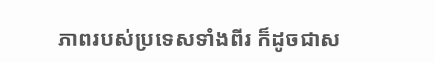ភាពរបស់ប្រទេសទាំងពីរ ក៏ដូចជាស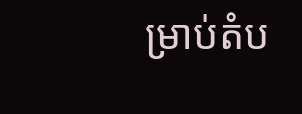ម្រាប់តំប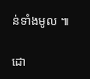ន់ទាំងមូល ៕

ដោ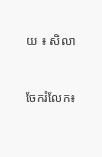យ ៖ សិលា


ចែករំលែក៖